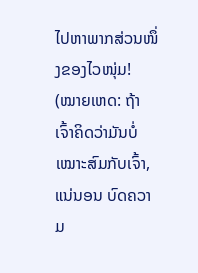ໄປຫາພາກສ່ວນໜຶ່ງຂອງໄວໜຸ່ມ!
(ໝາຍເຫດ: ຖ້າເຈົ້າຄິດວ່າມັນບໍ່ເໝາະສົມກັບເຈົ້າ, ແນ່ນອນ ບົດຄວາມ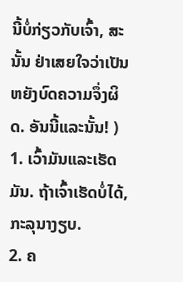ນີ້ບໍ່ກ່ຽວກັບເຈົ້າ, ສະນັ້ນ ຢ່າເສຍໃຈວ່າເປັນຫຍັງບົດຄວາມຈຶ່ງຜິດ. ອັນນີ້ແລະນັ້ນ! )
1. ເວົ້າມັນແລະເຮັດມັນ. ຖ້າເຈົ້າເຮັດບໍ່ໄດ້, ກະລຸນາງຽບ.
2. ຄ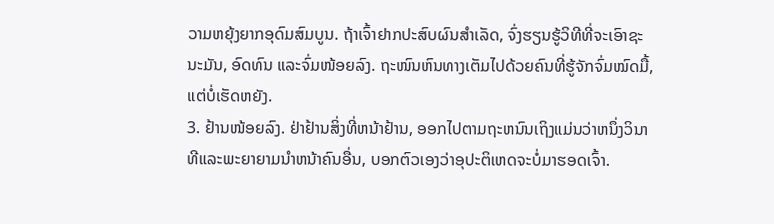ວາມຫຍຸ້ງຍາກອຸດົມສົມບູນ. ຖ້າເຈົ້າຢາກປະສົບຜົນສຳເລັດ, ຈົ່ງຮຽນຮູ້ວິທີທີ່ຈະເອົາຊະນະມັນ, ອົດທົນ ແລະຈົ່ມໜ້ອຍລົງ. ຖະໜົນຫົນທາງເຕັມໄປດ້ວຍຄົນທີ່ຮູ້ຈັກຈົ່ມໝົດມື້, ແຕ່ບໍ່ເຮັດຫຍັງ.
3. ຢ້ານໜ້ອຍລົງ. ຢ່າຢ້ານສິ່ງທີ່ຫນ້າຢ້ານ, ອອກໄປຕາມຖະຫນົນເຖິງແມ່ນວ່າຫນຶ່ງວິນາທີແລະພະຍາຍາມນໍາຫນ້າຄົນອື່ນ, ບອກຕົວເອງວ່າອຸປະຕິເຫດຈະບໍ່ມາຮອດເຈົ້າ.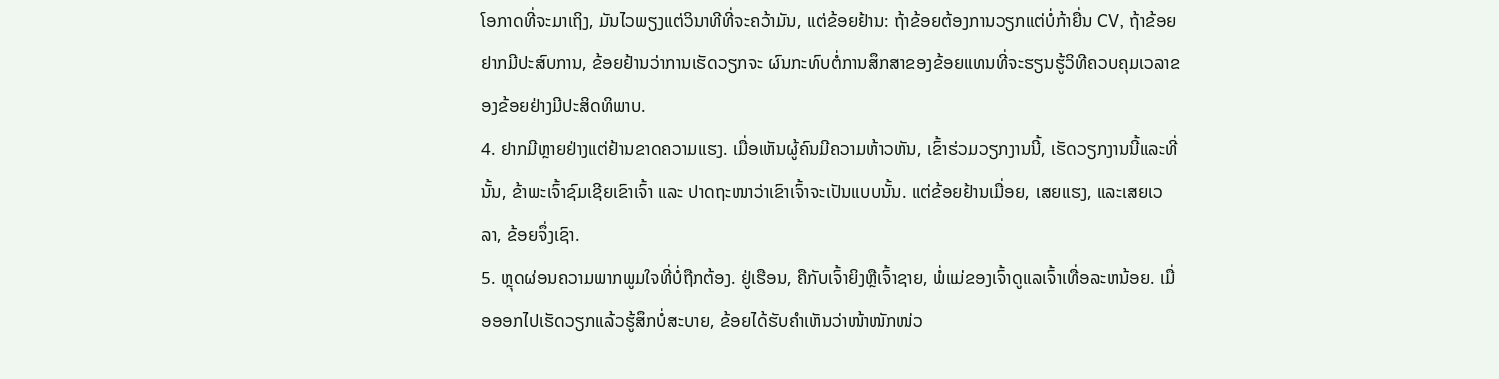ໂອກາດທີ່ຈະມາເຖິງ, ມັນໄວພຽງແຕ່ວິນາທີທີ່ຈະຄວ້າມັນ, ແຕ່ຂ້ອຍຢ້ານ: ຖ້າຂ້ອຍຕ້ອງການວຽກແຕ່ບໍ່ກ້າຍື່ນ CV, ຖ້າຂ້ອຍຢາກມີປະສົບການ, ຂ້ອຍຢ້ານວ່າການເຮັດວຽກຈະ ຜົນກະທົບຕໍ່ການສຶກສາຂອງຂ້ອຍແທນທີ່ຈະຮຽນຮູ້ວິທີຄວບຄຸມເວລາຂອງຂ້ອຍຢ່າງມີປະສິດທິພາບ.
4. ຢາກມີຫຼາຍຢ່າງແຕ່ຢ້ານຂາດຄວາມແຮງ. ເມື່ອເຫັນຜູ້ຄົນມີຄວາມຫ້າວຫັນ, ເຂົ້າຮ່ວມວຽກງານນີ້, ເຮັດວຽກງານນີ້ແລະທີ່ນັ້ນ, ຂ້າພະເຈົ້າຊົມເຊີຍເຂົາເຈົ້າ ແລະ ປາດຖະໜາວ່າເຂົາເຈົ້າຈະເປັນແບບນັ້ນ. ແຕ່ຂ້ອຍຢ້ານເມື່ອຍ, ເສຍແຮງ, ແລະເສຍເວລາ, ຂ້ອຍຈຶ່ງເຊົາ.
5. ຫຼຸດຜ່ອນຄວາມພາກພູມໃຈທີ່ບໍ່ຖືກຕ້ອງ. ຢູ່ເຮືອນ, ຄືກັບເຈົ້າຍິງຫຼືເຈົ້າຊາຍ, ພໍ່ແມ່ຂອງເຈົ້າດູແລເຈົ້າເທື່ອລະຫນ້ອຍ. ເມື່ອອອກໄປເຮັດວຽກແລ້ວຮູ້ສຶກບໍ່ສະບາຍ, ຂ້ອຍໄດ້ຮັບຄຳເຫັນວ່າໜ້າໜັກໜ່ວ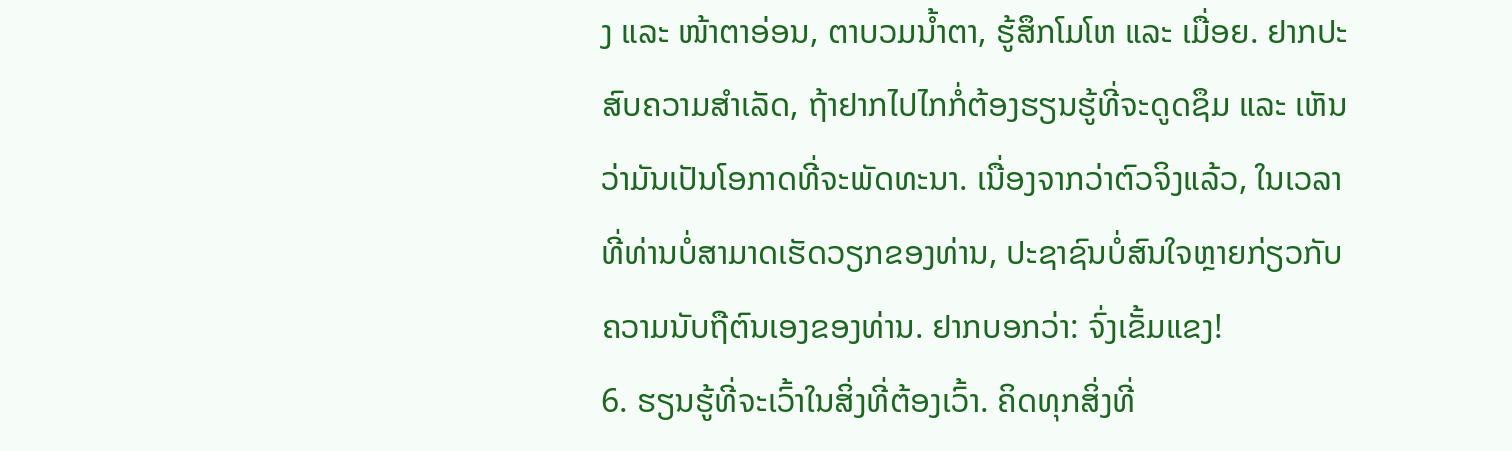ງ ແລະ ໜ້າຕາອ່ອນ, ຕາບວມນ້ຳຕາ, ຮູ້ສຶກໂມໂຫ ແລະ ເມື່ອຍ. ຢາກປະສົບຄວາມສຳເລັດ, ຖ້າຢາກໄປໄກກໍ່ຕ້ອງຮຽນຮູ້ທີ່ຈະດູດຊຶມ ແລະ ເຫັນວ່າມັນເປັນໂອກາດທີ່ຈະພັດທະນາ. ເນື່ອງຈາກວ່າຕົວຈິງແລ້ວ, ໃນເວລາທີ່ທ່ານບໍ່ສາມາດເຮັດວຽກຂອງທ່ານ, ປະຊາຊົນບໍ່ສົນໃຈຫຼາຍກ່ຽວກັບຄວາມນັບຖືຕົນເອງຂອງທ່ານ. ຢາກບອກວ່າ: ຈົ່ງເຂັ້ມແຂງ!
6. ຮຽນຮູ້ທີ່ຈະເວົ້າໃນສິ່ງທີ່ຕ້ອງເວົ້າ. ຄິດທຸກສິ່ງທີ່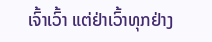ເຈົ້າເວົ້າ ແຕ່ຢ່າເວົ້າທຸກຢ່າງ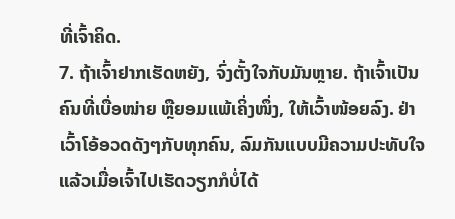ທີ່ເຈົ້າຄິດ.
7. ຖ້າເຈົ້າຢາກເຮັດຫຍັງ, ຈົ່ງຕັ້ງໃຈກັບມັນຫຼາຍ. ຖ້າເຈົ້າເປັນຄົນທີ່ເບື່ອໜ່າຍ ຫຼືຍອມແພ້ເຄິ່ງໜຶ່ງ, ໃຫ້ເວົ້າໜ້ອຍລົງ. ຢ່າເວົ້າໂອ້ອວດດັງໆກັບທຸກຄົນ, ລົມກັນແບບມີຄວາມປະທັບໃຈແລ້ວເມື່ອເຈົ້າໄປເຮັດວຽກກໍບໍ່ໄດ້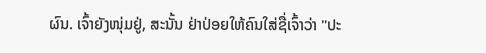ຜົນ. ເຈົ້າຍັງໜຸ່ມຢູ່, ສະນັ້ນ ຢ່າປ່ອຍໃຫ້ຄົນໃສ່ຊື່ເຈົ້າວ່າ "ປະ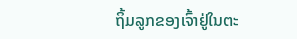ຖິ້ມລູກຂອງເຈົ້າຢູ່ໃນຕະ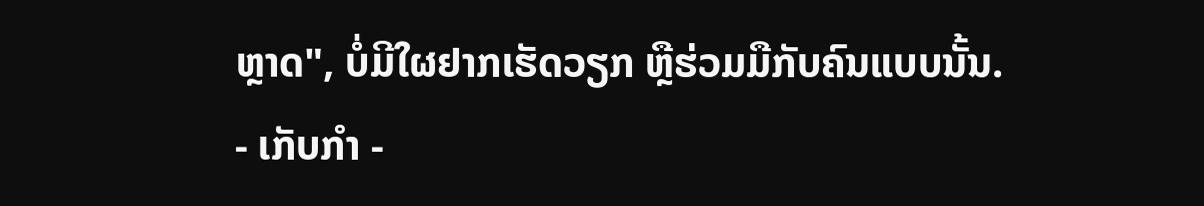ຫຼາດ", ບໍ່ມີໃຜຢາກເຮັດວຽກ ຫຼືຮ່ວມມືກັບຄົນແບບນັ້ນ.
- ເກັບກໍາ -